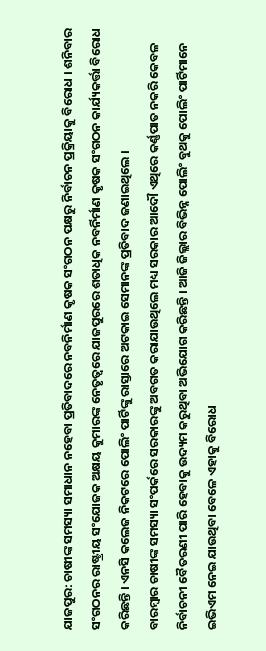ଯାଜପୁର: ଚାଷୀଙ୍କ ସମସ୍ୟା ସମାଧାନ ନହେବା ପ୍ରତିବାଦରେ ନବନିର୍ମାଣ କୃଷକ ସଂଗଠନ ପକ୍ଷରୁ ନିର୍ବାଚନ ପ୍ରକ୍ରିୟାକୁ ବିରୋଧ । ଶନିବାର ସଂଗଠନର ରାଷ୍ଟ୍ରୀୟ ସଂଯୋଜକ ଅକ୍ଷୟ କୁମାରଙ୍କ ନେତୃତ୍ବରେ ଯାଜପୁରରେ ଶତାଧିକ ନବର୍ନିର୍ମାଣ କୃଷକ ସଂଗଠନ କାର୍ଯ୍ୟକର୍ତ୍ତା ବିରୋଧ କରିଛନ୍ତି । ଏନସି କଲେଜ ନିକଟରେ ପୋଲିଂ ପାର୍ଟିଙ୍କୁ ରାସ୍ତାରେ ଅଟକାଇ ସେମାନଙ୍କ ପ୍ରତିବାଦ ଜଣାଇଥିଲେ ।
ବାରମ୍ବାର ଚାଷୀଙ୍କ ସମସ୍ୟା ସଂପର୍କରେ ସରକାରଙ୍କୁ ଅବଗତ କରାଯାଉଥିଲେ ମଧ୍ୟ ସରକାର ଆଦୌ ଏଥିରେ କର୍ଣ୍ଣପାତ ନକରି କେବଳ ନିର୍ବାଚନୀ ବୈତରଣୀ ପାରି ହେବାକୁ ଉଦ୍ୟମ କରୁଥିବା ଅଭିଯୋଗ କରିଛନ୍ତି । ଆଜି ଜିଲ୍ଲାର ବିଭିନ୍ନ ପୋଲିଂ ବୁଥକୁ ପୋଲିଂ ପାର୍ଟିମାନେ ଇଭିଏମ ନେଇ ଯାଉଥିବା ବେଳେ ଏହାକୁ ବିରୋଧ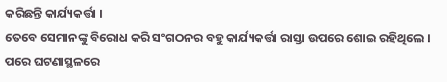କରିଛନ୍ତି କାର୍ଯ୍ୟକର୍ତ୍ତା ।
ତେବେ ସେମାନଙ୍କୁ ବିରୋଧ କରି ସଂଗଠନର ବହୁ କାର୍ଯ୍ୟକର୍ତ୍ତା ରାସ୍ତା ଉପରେ ଶୋଇ ରହିଥିଲେ । ପରେ ଘଟଣାସ୍ଥଳରେ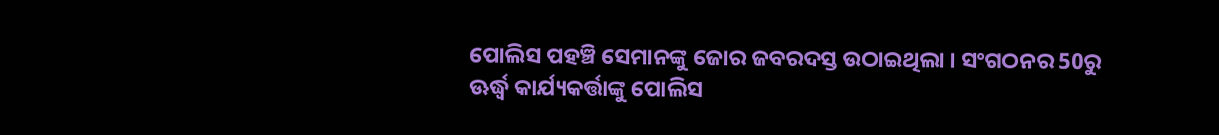ପୋଲିସ ପହଞ୍ଚି ସେମାନଙ୍କୁ ଜୋର ଜବରଦସ୍ତ ଉଠାଇଥିଲା । ସଂଗଠନର 50ରୁ ଊର୍ଦ୍ଧ୍ବ କାର୍ଯ୍ୟକର୍ତ୍ତାଙ୍କୁ ପୋଲିସ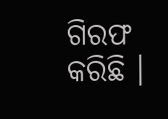ଗିରଫ କରିଛି ।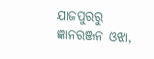ଯାଜପୁରରୁ ଜ୍ଞାନରଞ୍ଜନ ଓଝା,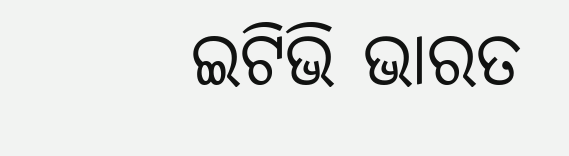ଇଟିଭି ଭାରତ